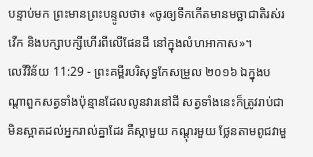បន្ទាប់មក ព្រះមានព្រះបន្ទូលថា៖ «ចូរឲ្យទឹកកើតមានមច្ឆាជាតិរស់រវើក និងបក្សាបក្សីហើរពីលើផែនដី នៅក្នុងលំហអាកាស»។
លេវីវិន័យ 11:29 - ព្រះគម្ពីរបរិសុទ្ធកែសម្រួល ២០១៦ ឯក្នុងបណ្ដាពួកសត្វទាំងប៉ុន្មានដែលលូនវារនៅដី សត្វទាំងនេះក៏ត្រូវរាប់ជាមិនស្អាតដល់អ្នករាល់គ្នាដែរ គឺស្កាមួយ កណ្តុរមួយ ថ្លែនតាមពូជវាមួ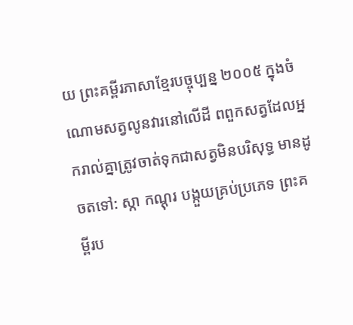យ ព្រះគម្ពីរភាសាខ្មែរបច្ចុប្បន្ន ២០០៥ ក្នុងចំណោមសត្វលូនវារនៅលើដី ពពួកសត្វដែលអ្នករាល់គ្នាត្រូវចាត់ទុកជាសត្វមិនបរិសុទ្ធ មានដូចតទៅ: ស្កា កណ្ដុរ បង្កួយគ្រប់ប្រភេទ ព្រះគម្ពីរប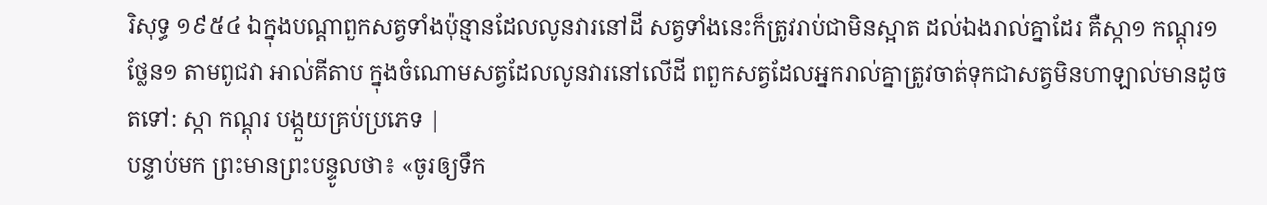រិសុទ្ធ ១៩៥៤ ឯក្នុងបណ្តាពួកសត្វទាំងប៉ុន្មានដែលលូនវារនៅដី សត្វទាំងនេះក៏ត្រូវរាប់ជាមិនស្អាត ដល់ឯងរាល់គ្នាដែរ គឺស្កា១ កណ្តុរ១ ថ្លែន១ តាមពូជវា អាល់គីតាប ក្នុងចំណោមសត្វដែលលូនវារនៅលើដី ពពួកសត្វដែលអ្នករាល់គ្នាត្រូវចាត់ទុកជាសត្វមិនហាឡាល់មានដូចតទៅ: ស្កា កណ្តុរ បង្កួយគ្រប់ប្រភេទ |
បន្ទាប់មក ព្រះមានព្រះបន្ទូលថា៖ «ចូរឲ្យទឹក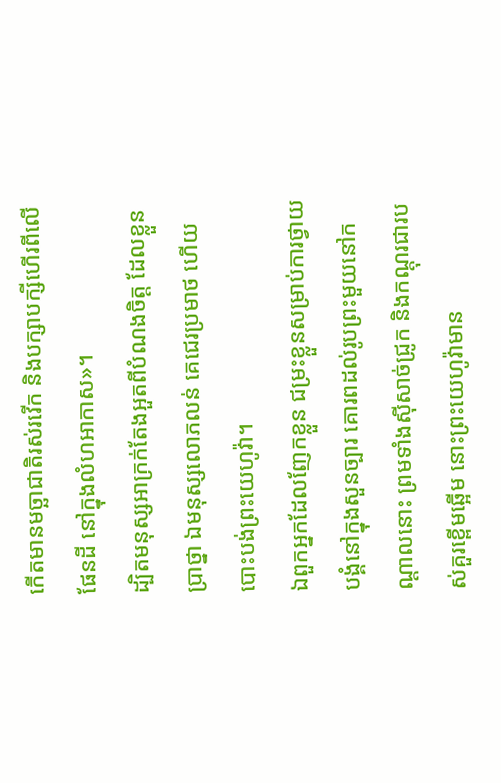កើតមានមច្ឆាជាតិរស់រវើក និងបក្សាបក្សីហើរពីលើផែនដី នៅក្នុងលំហអាកាស»។
ដ្បិតមនុស្សអាក្រក់តែងអួតពីបំណងចិត្ត ដែលខ្លួនប្រាថ្នា ឯមនុស្សលោភលន់ គេជេរប្រមាថ ហើយបោះបង់ព្រះយេហូវ៉ា។
ឯពួកអ្នកដែលញែកខ្លួន ជម្រះខ្លួនសម្រាប់ការថ្វាយបង្គំនៅក្នុងសួនច្បារ គោរពដល់រូបព្រះមួយនៅកណ្ដាលនោះ ព្រមទាំងស៊ីសាច់ជ្រូក និងកណ្តុរជារបស់គួរខ្ពើមឆ្អើម នោះព្រះយេហូវ៉ាមាន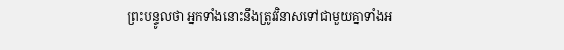ព្រះបន្ទូលថា អ្នកទាំងនោះនឹងត្រូវវិនាសទៅជាមួយគ្នាទាំងអ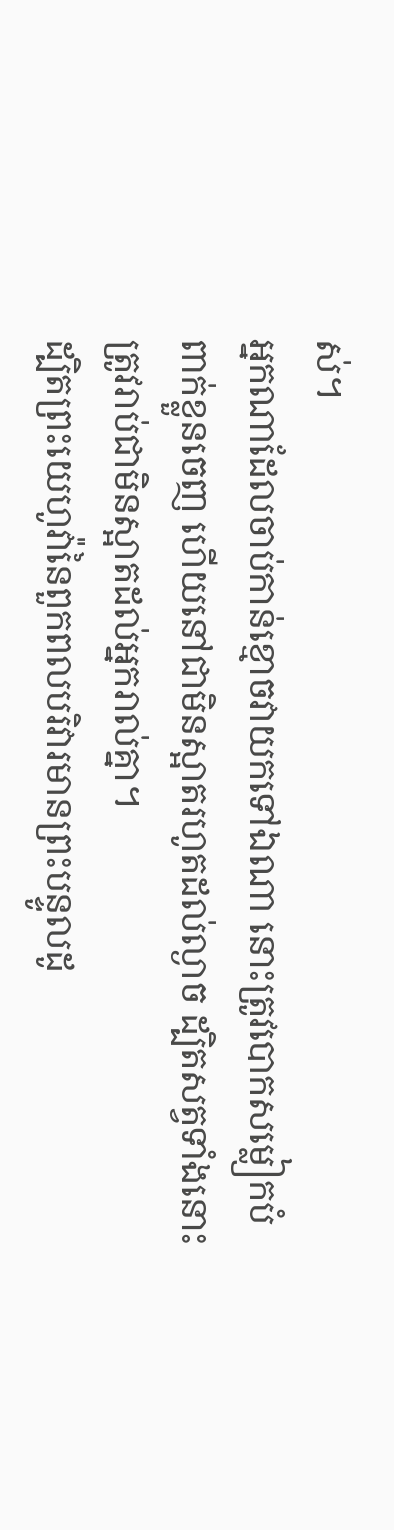ស់។
អ្នកណាដែលចាប់កាន់ខ្មោចវាយកទៅឯណា នោះត្រូវបោកសម្លៀកបំពាក់ខ្លួនចេញ ហើយនៅជាមិនស្អាតរហូតដល់ល្ងាច ដ្បិតសត្វទាំងនោះត្រូវរាប់ជាមិនស្អាតដល់អ្នករាល់គ្នា។
ដ្បិតព្រះយេហូវ៉ានៃពួកពលបរិវារមានព្រះបន្ទូលដូ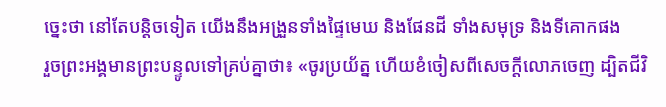ច្នេះថា នៅតែបន្តិចទៀត យើងនឹងអង្រួនទាំងផ្ទៃមេឃ និងផែនដី ទាំងសមុទ្រ និងទីគោកផង
រួចព្រះអង្គមានព្រះបន្ទូលទៅគ្រប់គ្នាថា៖ «ចូរប្រយ័ត្ន ហើយខំចៀសពីសេចក្តីលោភចេញ ដ្បិតជីវិ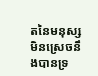តនៃមនុស្សមិនស្រេចនឹងបានទ្រ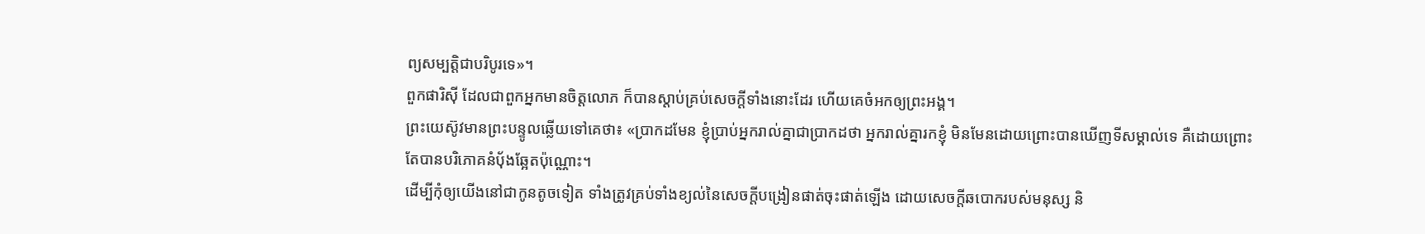ព្យសម្បត្តិជាបរិបូរទេ»។
ពួកផារិស៊ី ដែលជាពួកអ្នកមានចិត្តលោភ ក៏បានស្តាប់គ្រប់សេចក្តីទាំងនោះដែរ ហើយគេចំអកឲ្យព្រះអង្គ។
ព្រះយេស៊ូវមានព្រះបន្ទូលឆ្លើយទៅគេថា៖ «ប្រាកដមែន ខ្ញុំប្រាប់អ្នករាល់គ្នាជាប្រាកដថា អ្នករាល់គ្នារកខ្ញុំ មិនមែនដោយព្រោះបានឃើញទីសម្គាល់ទេ គឺដោយព្រោះតែបានបរិភោគនំបុ័ងឆ្អែតប៉ុណ្ណោះ។
ដើម្បីកុំឲ្យយើងនៅជាកូនតូចទៀត ទាំងត្រូវគ្រប់ទាំងខ្យល់នៃសេចក្តីបង្រៀនផាត់ចុះផាត់ឡើង ដោយសេចក្តីឆបោករបស់មនុស្ស និ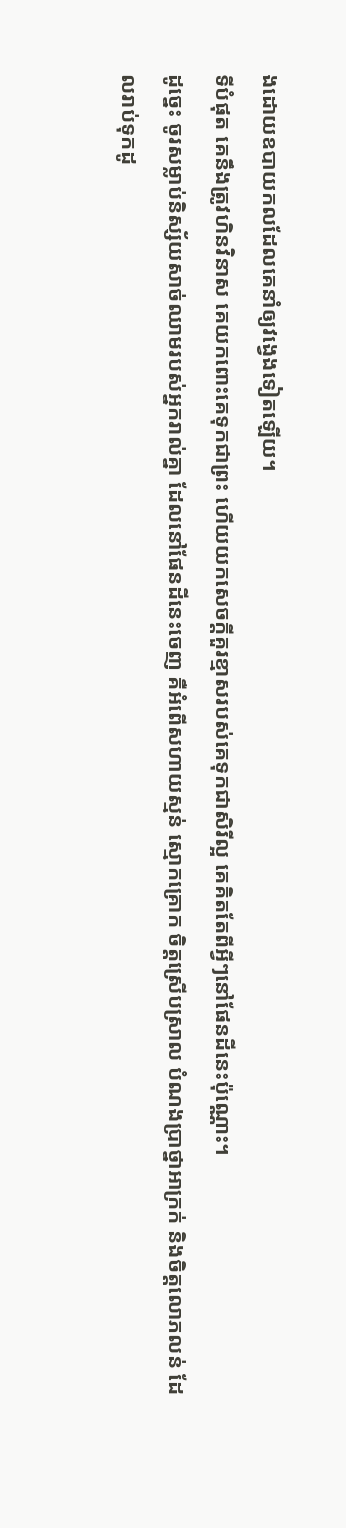ងដោយឧបាយកលដែលគេនាំឲ្យវង្វេងទៀតឡើយ។
ទីបំផុត គេនឹងត្រូវហិនវិនាស គេយកពោះគេទុកជាព្រះ ហើយយកសេចក្ដីគួរខ្មាសរបស់គេទុកជាសិរីល្អ គេគិតតែពីអ្វីៗនៅផែនដីនេះប៉ុណ្ណោះ។
ដូច្នេះ ចូរសម្លាប់និស្ស័យសាច់ឈាមរបស់អ្នករាល់គ្នា ដែលនៅផែនដីនេះចេញ គឺអំពើសហាយស្មន់ ស្មោកគ្រោក ចិត្តស្រើបស្រាល បំណងប្រាថ្នាអាក្រក់ និងចិត្តលោភលន់ ដែលរាប់ទុកដូ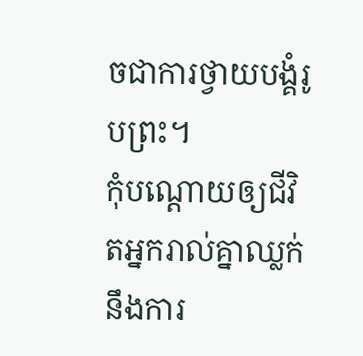ចជាការថ្វាយបង្គំរូបព្រះ។
កុំបណ្ដោយឲ្យជីវិតអ្នករាល់គ្នាឈ្លក់នឹងការ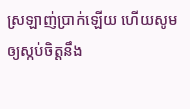ស្រឡាញ់ប្រាក់ឡើយ ហើយសូមឲ្យស្កប់ចិត្តនឹង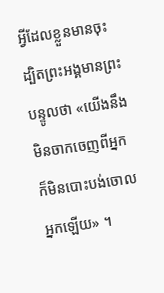អ្វីដែលខ្លួនមានចុះ ដ្បិតព្រះអង្គមានព្រះបន្ទូលថា «យើងនឹងមិនចាកចេញពីអ្នក ក៏មិនបោះបង់ចោលអ្នកឡើយ» ។